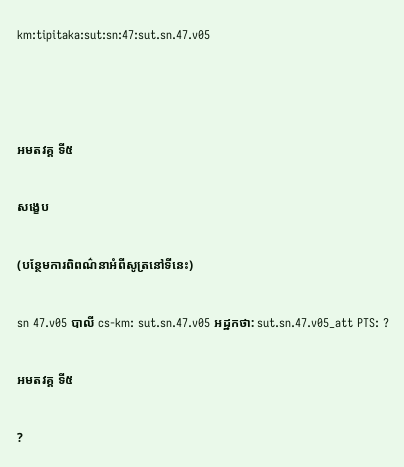km:tipitaka:sut:sn:47:sut.sn.47.v05



អមតវគ្គ ទី៥

សង្ខេប

(បន្ថែមការពិពណ៌នាអំពីសូត្រនៅទីនេះ)

sn 47.v05 បាលី cs-km: sut.sn.47.v05 អដ្ឋកថា: sut.sn.47.v05_att PTS: ?

អមតវគ្គ ទី៥

?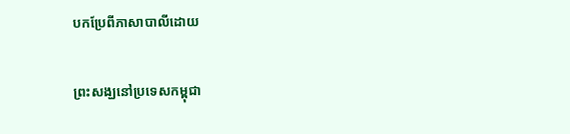បកប្រែពីភាសាបាលីដោយ

ព្រះសង្ឃនៅប្រទេសកម្ពុជា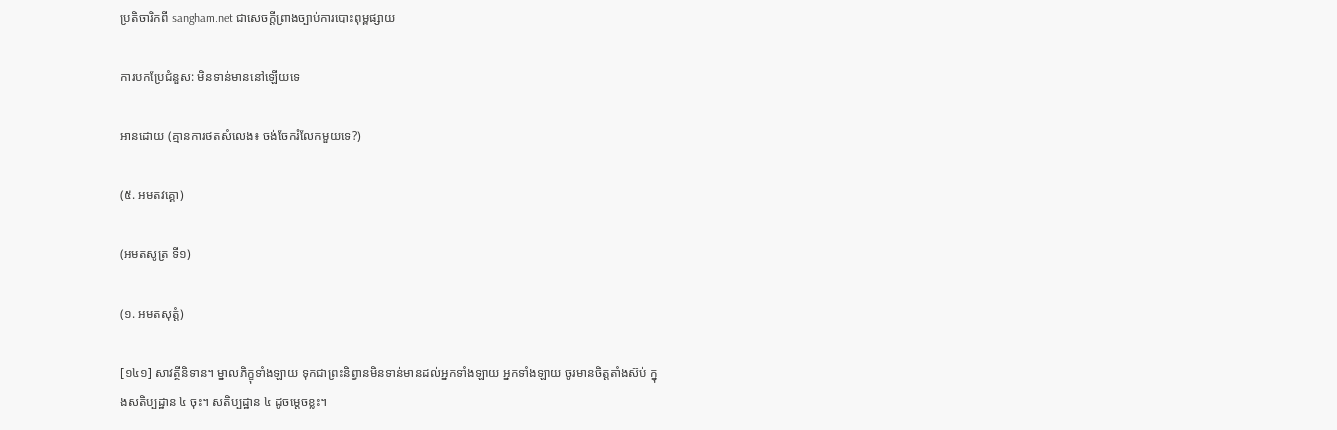ប្រតិចារិកពី sangham.net ជាសេចក្តីព្រាងច្បាប់ការបោះពុម្ពផ្សាយ

ការបកប្រែជំនួស: មិនទាន់មាននៅឡើយទេ

អានដោយ (គ្មានការថតសំលេង៖ ចង់ចែករំលែកមួយទេ?)

(៥. អមតវគ្គោ)

(អមតសូត្រ ទី១)

(១. អមតសុត្តំ)

[១៤១] សាវត្ថីនិទាន។ ម្នាលភិក្ខុទាំងឡាយ ទុកជាព្រះនិព្វានមិនទាន់មានដល់អ្នកទាំងឡាយ អ្នកទាំងឡាយ ចូរមានចិត្តតាំងស៊ប់ ក្នុងសតិប្បដ្ឋាន ៤ ចុះ។ សតិប្បដ្ឋាន ៤ ដូចម្តេចខ្លះ។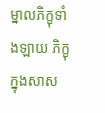ម្នាលភិក្ខុទាំងឡាយ ភិក្ខុក្នុងសាស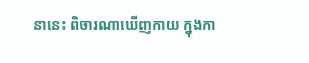នានេះ ពិចារណាឃើញកាយ ក្នុងកា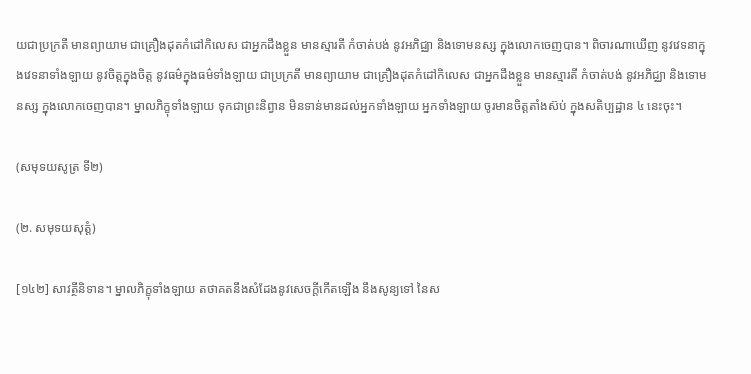យជាប្រក្រតី មានព្យាយាម ជាគ្រឿងដុតកំដៅកិលេស ជាអ្នកដឹងខ្លួន មានស្មារតី កំចាត់បង់ នូវអភិជ្ឈា និងទោមនស្ស ក្នុងលោកចេញបាន។ ពិចារណាឃើញ នូវវេទនាក្នុងវេទនាទាំងឡាយ នូវចិត្តក្នុងចិត្ត នូវធម៌ក្នុងធម៌ទាំងឡាយ ជាប្រក្រតី មានព្យាយាម ជាគ្រឿងដុតកំដៅកិលេស ជាអ្នកដឹងខ្លួន មានស្មារតី កំចាត់បង់ នូវអភិជ្ឈា និងទោមនស្ស ក្នុងលោកចេញបាន។ ម្នាលភិក្ខុទាំងឡាយ ទុកជាព្រះនិព្វាន មិនទាន់មានដល់អ្នកទាំងឡាយ អ្នកទាំងឡាយ ចូរមានចិត្តតាំងស៊ប់ ក្នុងសតិប្បដ្ឋាន ៤ នេះចុះ។

(សមុទយសូត្រ ទី២)

(២. សមុទយសុត្តំ)

[១៤២] សាវត្ថីនិទាន។ ម្នាលភិក្ខុទាំងឡាយ តថាគតនឹងសំដែងនូវសេចក្តីកើតឡើង នឹងសូន្យទៅ នៃស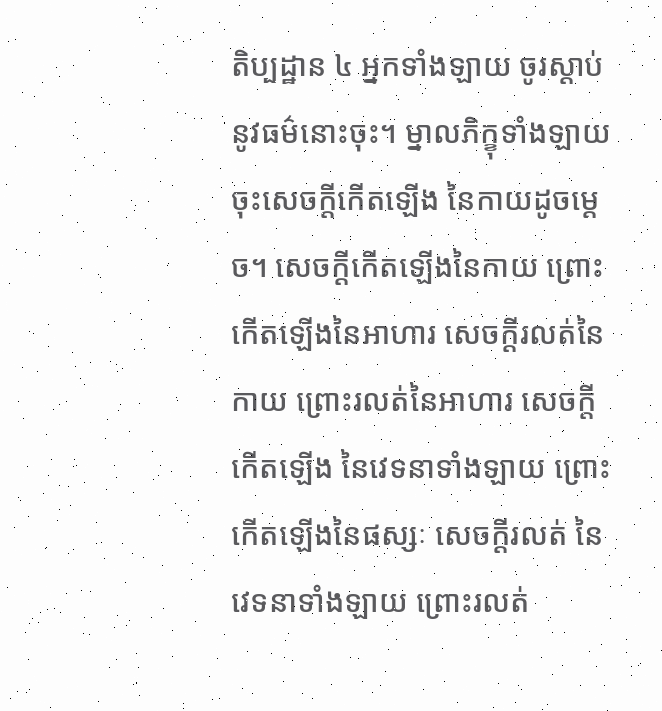តិប្បដ្ឋាន ៤ អ្នកទាំងឡាយ ចូរស្តាប់នូវធម៌នោះចុះ។ ម្នាលភិក្ខុទាំងឡាយ ចុះសេចក្តីកើតឡើង នៃកាយដូចម្តេច។ សេចក្តីកើតឡើងនៃកាយ ព្រោះកើតឡើងនៃអាហារ សេចក្តីរលត់នៃកាយ ព្រោះរលត់នៃអាហារ សេចក្តីកើតឡើង នៃវេទនាទាំងឡាយ ព្រោះកើតឡើងនៃផស្សៈ សេចក្តីរលត់ នៃវេទនាទាំងឡាយ ព្រោះរលត់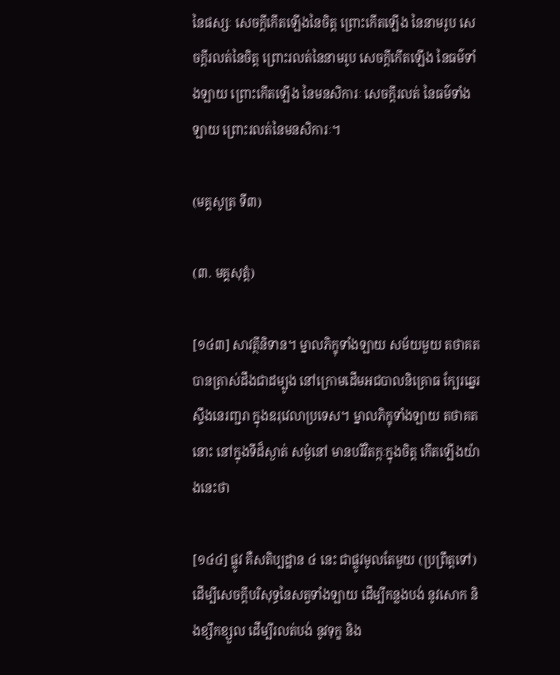នៃផស្សៈ សេចក្តីកើតឡើងនៃចិត្ត ព្រោះកើតឡើង នៃនាមរូប សេចក្តីរលត់នៃចិត្ត ព្រោះរលត់នៃនាមរូប សេចក្តីកើតឡើង នៃធម៌ទាំងឡាយ ព្រោះកើតឡើង នៃមនសិការៈ សេចក្តីរលត់ នៃធម៌ទាំងឡាយ ព្រោះរលត់នៃមនសិការៈ។

(មគ្គសូត្រ ទី៣)

(៣. មគ្គសុត្តំ)

[១៤៣] សាវត្ថីនិទាន។ ម្នាលភិក្ខុទាំងឡាយ សម័យមួយ តថាគតបានត្រាស់ដឹងជាដម្បូង នៅក្រោមដើមអជបាលនិគ្រោធ ក្បែរឆ្នេរស្ទឹងនេរញ្ជរា ក្នុងឧរុវេលាប្រទេស។ ម្នាលភិក្ខុទាំងឡាយ តថាគតនោះ នៅក្នុងទីដ៏ស្ងាត់ សម្ងំនៅ មានបរិវិតក្កៈក្នុងចិត្ត កើតឡើងយ៉ាងនេះថា

[១៤៤] ផ្លូវ គឺសតិប្បដ្ឋាន ៤ នេះ ជាផ្លូវមូលតែមួយ (ប្រព្រឹត្តទៅ) ដើម្បីសេចក្តីបរិសុទ្ធនៃសត្វទាំងឡាយ ដើម្បីកន្លងបង់ នូវសោក និងខ្សឹកខ្សួល ដើម្បីរលត់បង់ នូវទុក្ខ និង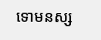ទោមនស្ស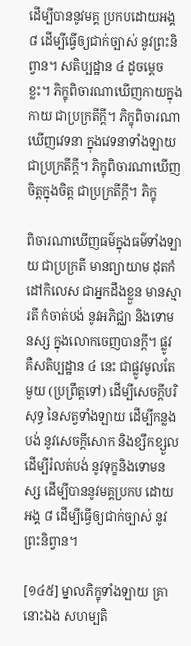ដើម្បីបាននូវមគ្គ ប្រកបដោយអង្គ ៨ ដើម្បីធ្វើឲ្យជាក់ច្បាស់ នូវព្រះនិព្វាន។ សតិប្បដ្ឋាន ៤ ដូចម្តេចខ្លះ។ ភិក្ខុពិចារណាឃើញកាយក្នុងកាយ ជាប្រក្រតីក្តី។ ភិក្ខុពិចារណាឃើញវេទនា ក្នុងវេទនាទាំងឡាយ ជាប្រក្រតីក្តី។ ភិក្ខុពិចារណាឃើញចិត្តក្នុងចិត្ត ជាប្រក្រតីក្តី។ ភិក្ខុ

ពិចារណាឃើញធម៌ក្នុងធម៌ទាំងឡាយ ជាប្រក្រតី មានព្យាយាម ដុតកំដៅកិលេស ជាអ្នកដឹងខ្លួន មានស្មារតី កំចាត់បង់ នូវអភិជ្ឈា និងទោមនស្ស ក្នុងលោកចេញបានក្តី។ ផ្លូវ គឺសតិប្បដ្ឋាន ៤ នេះ ជាផ្លូវមូលតែមួយ (ប្រព្រឹត្តទៅ) ដើម្បីសេចក្តីបរិសុទ្ធ នៃសត្វទាំងឡាយ ដើម្បីកន្លងបង់ នូវសេចក្តីសោក និងខ្សឹកខ្សួល ដើម្បីរំលត់បង់ នូវទុក្ខនិងទោមនស្ស ដើម្បីបាននូវមគ្គប្រកប ដោយអង្គ ៨ ដើម្បីធ្វើឲ្យជាក់ច្បាស់ នូវព្រះនិព្វាន។

[១៤៥] ម្នាលភិក្ខុទាំងឡាយ គ្រានោះឯង សហម្បតិ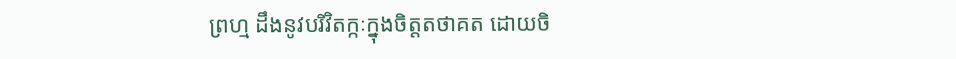ព្រហ្ម ដឹងនូវបរិវិតក្កៈក្នុងចិត្តតថាគត ដោយចិ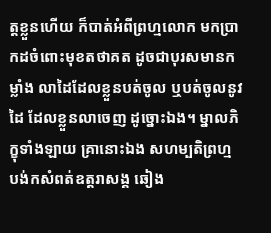ត្តខ្លួនហើយ ក៏បាត់អំពីព្រហ្មលោក មកប្រាកដចំពោះមុខតថាគត ដូចជាបុរសមានកម្លាំង លាដៃដែលខ្លួនបត់ចូល ឬបត់ចូលនូវដៃ ដែលខ្លួនលាចេញ ដូច្នោះឯង។ ម្នាលភិក្ខុទាំងឡាយ គ្រានោះឯង សហម្បតិព្រហ្ម បង់កសំពត់ឧត្តរាសង្គ ឆៀង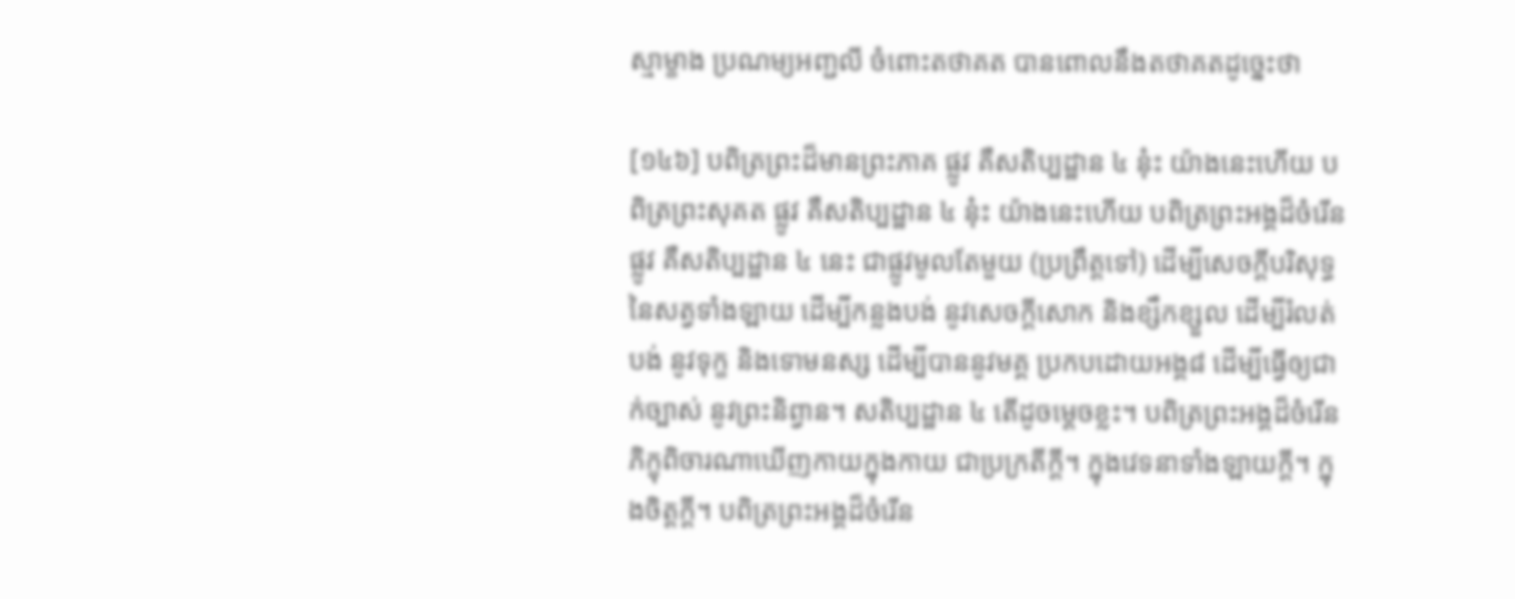ស្មាម្ខាង ប្រណម្យអញ្ជលី ចំពោះតថាគត បានពោលនឹងតថាគតដូច្នេះថា

[១៤៦] បពិត្រព្រះដ៏មានព្រះភាគ ផ្លូវ គឺសតិប្បដ្ឋាន ៤ នុ៎ះ យ៉ាងនេះហើយ បពិត្រព្រះសុគត ផ្លូវ គឺសតិប្បដ្ឋាន ៤ នុ៎ះ យ៉ាងនេះហើយ បពិត្រព្រះអង្គដ៏ចំរើន ផ្លូវ គឺសតិប្បដ្ឋាន ៤ នេះ ជាផ្លូវមូលតែមួយ (ប្រព្រឹត្តទៅ) ដើម្បីសេចក្តីបរិសុទ្ធ នៃសត្វទាំងឡាយ ដើម្បីកន្លងបង់ នូវសេចក្តីសោក និងខ្សឹកខ្សួល ដើម្បីរំលត់បង់ នូវទុក្ខ និងទោមនស្ស ដើម្បីបាននូវមគ្គ ប្រកបដោយអង្គ៨ ដើម្បីធ្វើឲ្យជាក់ច្បាស់ នូវព្រះនិព្វាន។ សតិប្បដ្ឋាន ៤ តើដូចម្តេចខ្លះ។ បពិត្រព្រះអង្គដ៏ចំរើន ភិក្ខុពិចារណាឃើញកាយក្នុងកាយ ជាប្រក្រតីក្តី។ ក្នុងវេទនាទាំងឡាយក្តី។ ក្នុងចិត្តក្តី។ បពិត្រព្រះអង្គដ៏ចំរើន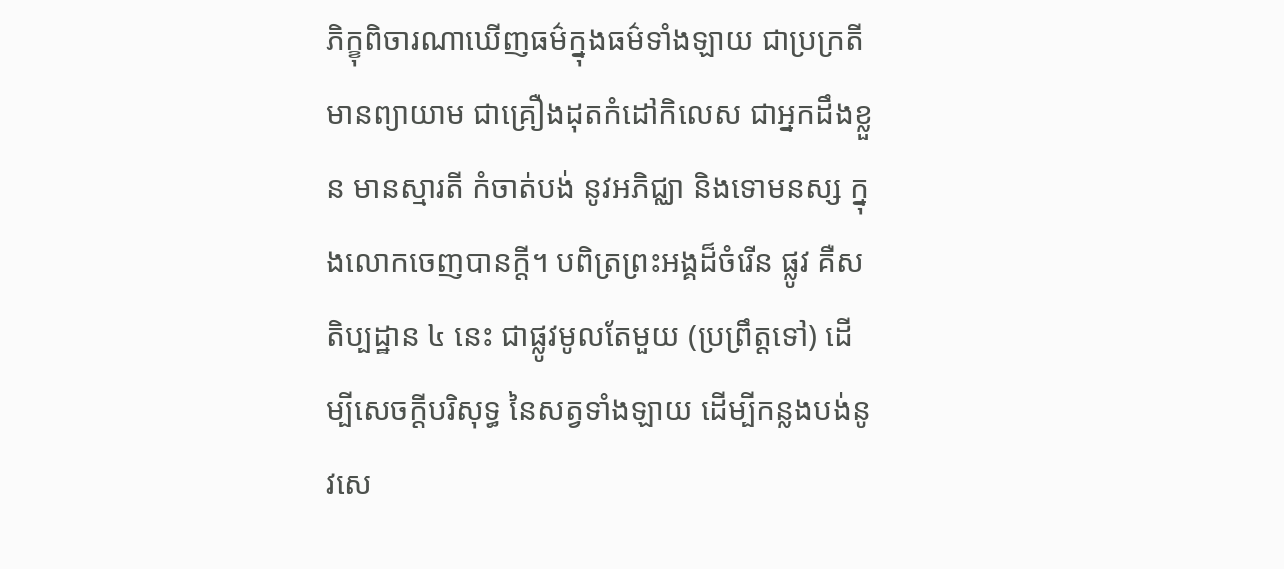ភិក្ខុពិចារណាឃើញធម៌ក្នុងធម៌ទាំងឡាយ ជាប្រក្រតី មានព្យាយាម ជាគ្រឿងដុតកំដៅកិលេស ជាអ្នកដឹងខ្លួន មានស្មារតី កំចាត់បង់ នូវអភិជ្ឈា និងទោមនស្ស ក្នុងលោកចេញបានក្តី។ បពិត្រព្រះអង្គដ៏ចំរើន ផ្លូវ គឺសតិប្បដ្ឋាន ៤ នេះ ជាផ្លូវមូលតែមួយ (ប្រព្រឹត្តទៅ) ដើម្បីសេចក្តីបរិសុទ្ធ នៃសត្វទាំងឡាយ ដើម្បីកន្លងបង់នូវសេ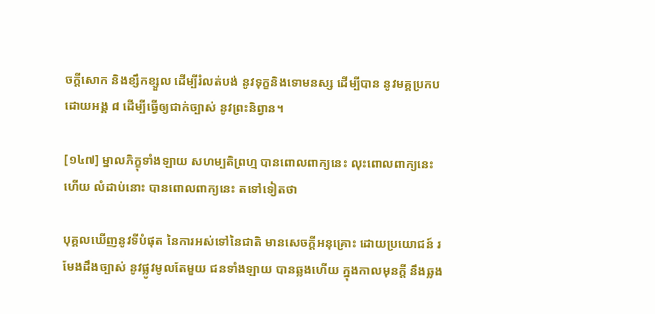ចក្តីសោក និងខ្សឹកខ្សួល ដើម្បីរំលត់បង់ នូវទុក្ខនិងទោមនស្ស ដើម្បីបាន នូវមគ្គប្រកប ដោយអង្គ ៨ ដើម្បីធ្វើឲ្យជាក់ច្បាស់ នូវព្រះនិព្វាន។

[១៤៧] ម្នាលភិក្ខុទាំងឡាយ សហម្បតិព្រហ្ម បានពោលពាក្យនេះ លុះពោលពាក្យនេះហើយ លំដាប់នោះ បានពោលពាក្យនេះ តទៅទៀតថា

បុគ្គលឃើញនូវទីបំផុត នៃការអស់ទៅនៃជាតិ មានសេចក្តីអនុគ្រោះ ដោយប្រយោជន៍ រមែងដឹងច្បាស់ នូវផ្លូវមូលតែមួយ ជនទាំងឡាយ បានឆ្លងហើយ ក្នុងកាលមុនក្តី នឹងឆ្លង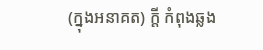(ក្នុងអនាគត) ក្តី កំពុងឆ្លង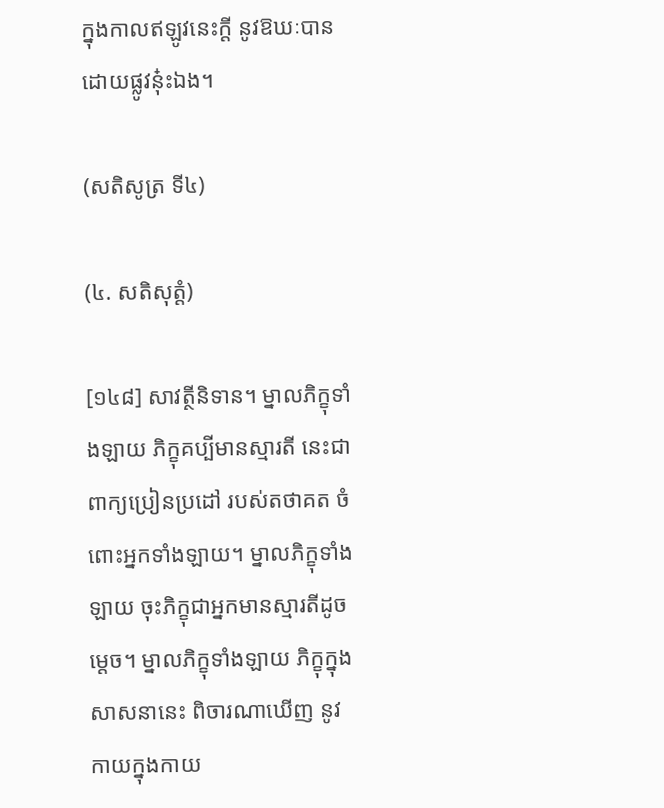ក្នុងកាលឥឡូវនេះក្តី នូវឱឃៈបាន ដោយផ្លូវនុ៎ះឯង។

(សតិសូត្រ ទី៤)

(៤. សតិសុត្តំ)

[១៤៨] សាវត្ថីនិទាន។ ម្នាលភិក្ខុទាំងឡាយ ភិក្ខុគប្បីមានស្មារតី នេះជាពាក្យប្រៀនប្រដៅ របស់តថាគត ចំពោះអ្នកទាំងឡាយ។ ម្នាលភិក្ខុទាំងឡាយ ចុះភិក្ខុជាអ្នកមានស្មារតីដូចម្តេច។ ម្នាលភិក្ខុទាំងឡាយ ភិក្ខុក្នុងសាសនានេះ ពិចារណាឃើញ នូវកាយក្នុងកាយ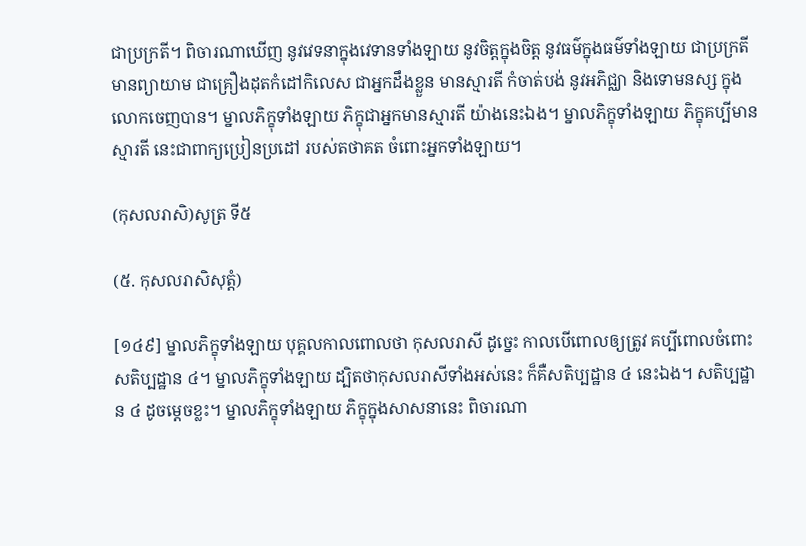ជាប្រក្រតី។ ពិចារណាឃើញ នូវវេទនាក្នុងវេទានទាំងឡាយ នូវចិត្តក្នុងចិត្ត នូវធម៌ក្នុងធម៌ទាំងឡាយ ជាប្រក្រតី មានព្យាយាម ជាគ្រឿងដុតកំដៅកិលេស ជាអ្នកដឹងខ្លួន មានស្មារតី កំចាត់បង់ នូវអភិជ្ឈា និងទោមនស្ស ក្នុងលោកចេញបាន។ ម្នាលភិក្ខុទាំងឡាយ ភិក្ខុជាអ្នកមានស្មារតី យ៉ាងនេះឯង។ ម្នាលភិក្ខុទាំងឡាយ ភិក្ខុគប្បីមានស្មារតី នេះជាពាក្យប្រៀនប្រដៅ របស់តថាគត ចំពោះអ្នកទាំងឡាយ។

(កុសលរាសិ)សូត្រ ទី៥

(៥. កុសលរាសិសុត្តំ)

[១៤៩] ម្នាលភិក្ខុទាំងឡាយ បុគ្គលកាលពោលថា កុសលរាសី ដូច្នេះ កាលបើពោលឲ្យត្រូវ គប្បីពោលចំពោះសតិប្បដ្ឋាន ៤។ ម្នាលភិក្ខុទាំងឡាយ ដ្បិតថាកុសលរាសីទាំងអស់នេះ ក៏គឺសតិប្បដ្ឋាន ៤ នេះឯង។ សតិប្បដ្ឋាន ៤ ដូចម្តេចខ្លះ។ ម្នាលភិក្ខុទាំងឡាយ ភិក្ខុក្នុងសាសនានេះ ពិចារណា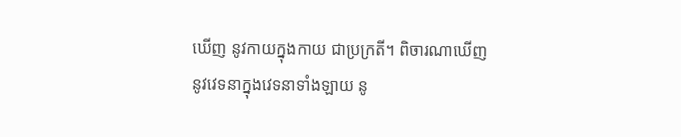ឃើញ នូវកាយក្នុងកាយ ជាប្រក្រតី។ ពិចារណាឃើញ នូវវេទនាក្នុងវេទនាទាំងឡាយ នូ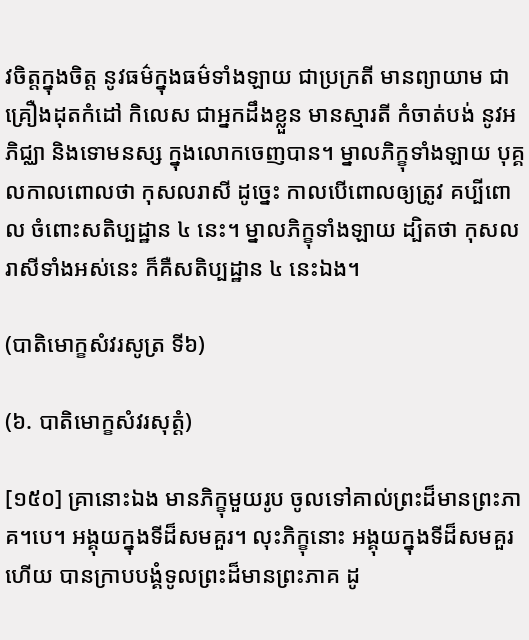វចិត្តក្នុងចិត្ត នូវធម៌ក្នុងធម៌ទាំងឡាយ ជាប្រក្រតី មានព្យាយាម ជាគ្រឿងដុតកំដៅ កិលេស ជាអ្នកដឹងខ្លួន មានស្មារតី កំចាត់បង់ នូវអភិជ្ឈា និងទោមនស្ស ក្នុងលោកចេញបាន។ ម្នាលភិក្ខុទាំងឡាយ បុគ្គលកាលពោលថា កុសលរាសី ដូច្នេះ កាលបើពោលឲ្យត្រូវ គប្បីពោល ចំពោះសតិប្បដ្ឋាន ៤ នេះ។ ម្នាលភិក្ខុទាំងឡាយ ដ្បិតថា កុសលរាសីទាំងអស់នេះ ក៏គឺសតិប្បដ្ឋាន ៤ នេះឯង។

(បាតិមោក្ខសំវរសូត្រ ទី៦)

(៦. បាតិមោក្ខសំវរសុត្តំ)

[១៥០] គ្រានោះឯង មានភិក្ខុមួយរូប ចូលទៅគាល់ព្រះដ៏មានព្រះភាគ។បេ។ អង្គុយក្នុងទីដ៏សមគួរ។ លុះភិក្ខុនោះ អង្គុយក្នុងទីដ៏សមគួរហើយ បានក្រាបបង្គំទូលព្រះដ៏មានព្រះភាគ ដូ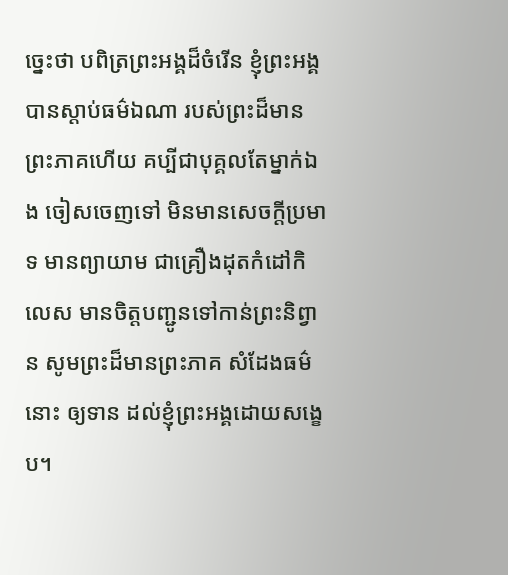ច្នេះថា បពិត្រព្រះអង្គដ៏ចំរើន ខ្ញុំព្រះអង្គ បានស្តាប់ធម៌ឯណា របស់ព្រះដ៏មានព្រះភាគហើយ គប្បីជាបុគ្គលតែម្នាក់ឯង ចៀសចេញទៅ មិនមានសេចក្តីប្រមាទ មានព្យាយាម ជាគ្រឿងដុតកំដៅកិលេស មានចិត្តបញ្ជូនទៅកាន់ព្រះនិព្វាន សូមព្រះដ៏មានព្រះភាគ សំដែងធម៌នោះ ឲ្យទាន ដល់ខ្ញុំព្រះអង្គដោយសង្ខេប។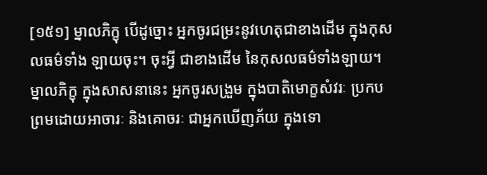[១៥១] ម្នាលភិក្ខុ បើដូច្នោះ អ្នកចូរជម្រះនូវហេតុជាខាងដើម ក្នុងកុសលធម៌ទាំង ឡាយចុះ។ ចុះអ្វី ជាខាងដើម នៃកុសលធម៌ទាំងឡាយ។ ម្នាលភិក្ខុ ក្នុងសាសនានេះ អ្នកចូរសង្រួម ក្នុងបាតិមោក្ខសំវរៈ ប្រកបព្រមដោយអាចារៈ និងគោចរៈ ជាអ្នកឃើញភ័យ ក្នុងទោ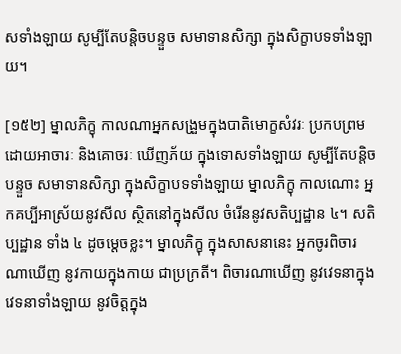សទាំងឡាយ សូម្បីតែបន្តិចបន្ទួច សមាទានសិក្សា ក្នុងសិក្ខាបទទាំងឡាយ។

[១៥២] ម្នាលភិក្ខុ កាលណាអ្នកសង្រួមក្នុងបាតិមោក្ខសំវរៈ ប្រកបព្រមដោយអាចារៈ និងគោចរៈ ឃើញភ័យ ក្នុងទោសទាំងឡាយ សូម្បីតែបន្តិចបន្ទួច សមាទានសិក្សា ក្នុងសិក្ខាបទទាំងឡាយ ម្នាលភិក្ខុ កាលណោះ អ្នកគប្បីអាស្រ័យនូវសីល ស្ថិតនៅក្នុងសីល ចំរើននូវសតិប្បដ្ឋាន ៤។ សតិប្បដ្ឋាន ទាំង ៤ ដូចម្តេចខ្លះ។ ម្នាលភិក្ខុ ក្នុងសាសនានេះ អ្នកចូរពិចារណាឃើញ នូវកាយក្នុងកាយ ជាប្រក្រតី។ ពិចារណាឃើញ នូវវេទនាក្នុងវេទនាទាំងឡាយ នូវចិត្តក្នុង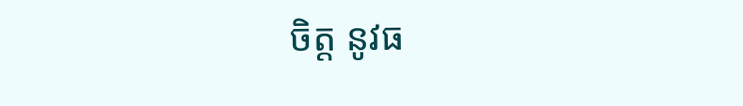ចិត្ត នូវធ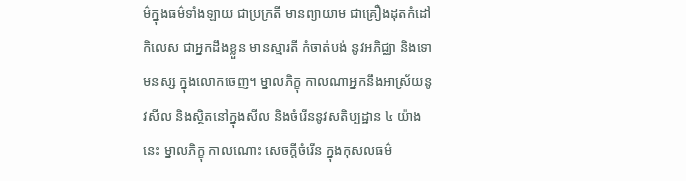ម៌ក្នុងធម៌ទាំងឡាយ ជាប្រក្រតី មានព្យាយាម ជាគ្រឿងដុតកំដៅកិលេស ជាអ្នកដឹងខ្លួន មានស្មារតី កំចាត់បង់ នូវអភិជ្ឈា និងទោមនស្ស ក្នុងលោកចេញ។ ម្នាលភិក្ខុ កាលណាអ្នកនឹងអាស្រ័យនូវសីល និងស្ថិតនៅក្នុងសីល និងចំរើននូវសតិប្បដ្ឋាន ៤ យ៉ាងនេះ ម្នាលភិក្ខុ កាលណោះ សេចក្តីចំរើន ក្នុងកុសលធម៌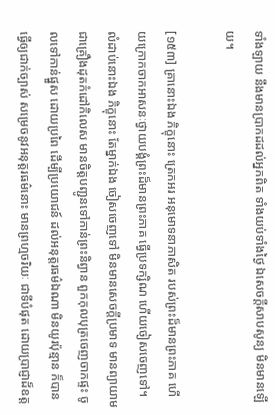ទាំងឡាយ នឹងមានប្រាកដដល់អ្នកពិត ទាំងយប់ទាំងថ្ងៃ ឯសេចក្តីសាបសូន្យ មិនមានឡើយ។

[១៥៣] គ្រានោះឯង ភិក្ខុនោះ ត្រេកអរ អនុមោទនាភាសិត របស់ព្រះដ៏មានព្រះភាគ ហើយក្រោកចាកអាសនៈថ្វាយបង្គំព្រះដ៏មានព្រះភាគ ធ្វើប្រទក្សិណ ហើយចៀសចេញទៅ។ លំដាប់នោះឯង ភិក្ខុនោះ តែម្នាក់ឯង ចៀសចេញទៅ មិនមានសេចក្តីប្រមាទ មានព្យាយាម ជាគ្រឿងដុតកំដៅកិលេស មានចិត្តបញ្ជូនទៅកាន់ព្រះនិព្វាន ពួកកុលបុត្រចេញចាកផ្ទះ ចូលទៅកាន់ផ្នួស ដោយប្រពៃ ដើម្បីប្រយោជន៍ ដល់អនុត្តរធម៌ឯណា មិនយូរប៉ុន្មាន ក៏បានធ្វើឲ្យជាក់ច្បាស់ សម្រេចនូវអនុត្តរធម៌នោះ មានព្រហ្មចរិយៈ ជាទីបំផុត ដោយប្រាជ្ញាដ៏ឧត្ត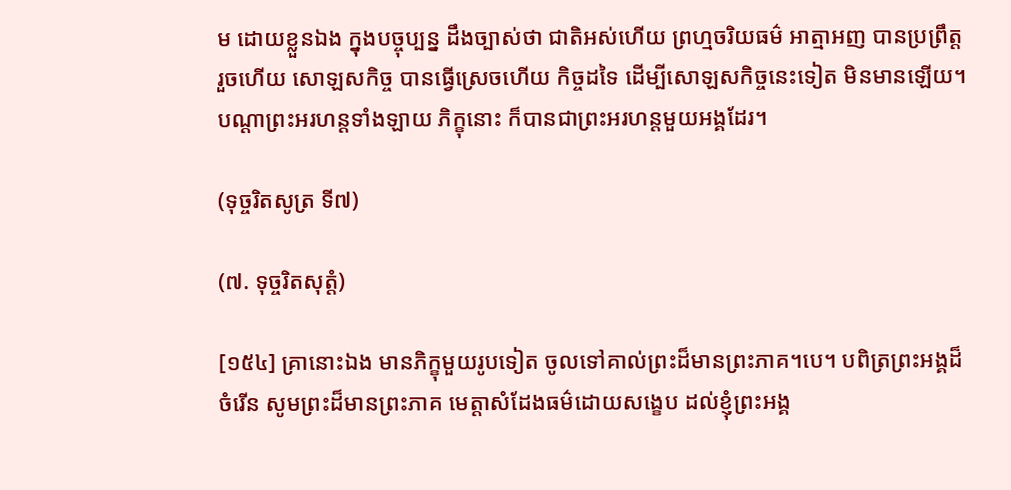ម ដោយខ្លួនឯង ក្នុងបច្ចុប្បន្ន ដឹងច្បាស់ថា ជាតិអស់ហើយ ព្រហ្មចរិយធម៌ អាត្មាអញ បានប្រព្រឹត្តរួចហើយ សោឡសកិច្ច បានធ្វើស្រេចហើយ កិច្ចដទៃ ដើម្បីសោឡសកិច្ចនេះទៀត មិនមានឡើយ។ បណ្តាព្រះអរហន្តទាំងឡាយ ភិក្ខុនោះ ក៏បានជាព្រះអរហន្តមួយអង្គដែរ។

(ទុច្ចរិតសូត្រ ទី៧)

(៧. ទុច្ចរិតសុត្តំ)

[១៥៤] គ្រានោះឯង មានភិក្ខុមួយរូបទៀត ចូលទៅគាល់ព្រះដ៏មានព្រះភាគ។បេ។ បពិត្រព្រះអង្គដ៏ចំរើន សូមព្រះដ៏មានព្រះភាគ មេត្តាសំដែងធម៌ដោយសង្ខេប ដល់ខ្ញុំព្រះអង្គ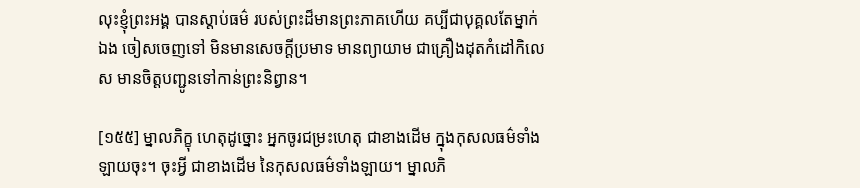លុះខ្ញុំព្រះអង្គ បានស្តាប់ធម៌ របស់ព្រះដ៏មានព្រះភាគហើយ គប្បីជាបុគ្គលតែម្នាក់ឯង ចៀសចេញទៅ មិនមានសេចក្តីប្រមាទ មានព្យាយាម ជាគ្រឿងដុតកំដៅកិលេស មានចិត្តបញ្ជូនទៅកាន់ព្រះនិព្វាន។

[១៥៥] ម្នាលភិក្ខុ ហេតុដូច្នោះ អ្នកចូរជម្រះហេតុ ជាខាងដើម ក្នុងកុសលធម៌ទាំងឡាយចុះ។ ចុះអ្វី ជាខាងដើម នៃកុសលធម៌ទាំងឡាយ។ ម្នាលភិ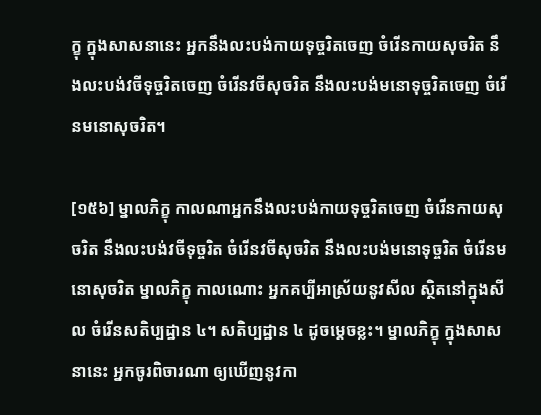ក្ខុ ក្នុងសាសនានេះ អ្នកនឹងលះបង់កាយទុច្ចរិតចេញ ចំរើនកាយសុចរិត នឹងលះបង់វចីទុច្ចរិតចេញ ចំរើនវចីសុចរិត នឹងលះបង់មនោទុច្ចរិតចេញ ចំរើនមនោសុចរិត។

[១៥៦] ម្នាលភិក្ខុ កាលណាអ្នកនឹងលះបង់កាយទុច្ចរិតចេញ ចំរើនកាយសុចរិត នឹងលះបង់វចីទុច្ចរិត ចំរើនវចីសុចរិត នឹងលះបង់មនោទុច្ចរិត ចំរើនមនោសុចរិត ម្នាលភិក្ខុ កាលណោះ អ្នកគប្បីអាស្រ័យនូវសីល ស្ថិតនៅក្នុងសីល ចំរើនសតិប្បដ្ឋាន ៤។ សតិប្បដ្ឋាន ៤ ដូចម្តេចខ្លះ។ ម្នាលភិក្ខុ ក្នុងសាសនានេះ អ្នកចូរពិចារណា ឲ្យឃើញនូវកា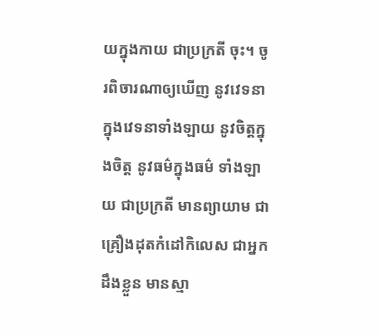យក្នុងកាយ ជាប្រក្រតី ចុះ។ ចូរពិចារណាឲ្យឃើញ នូវវេទនាក្នុងវេទនាទាំងឡាយ នូវចិត្តក្នុងចិត្ត នូវធម៌ក្នុងធម៌ ទាំងឡាយ ជាប្រក្រតី មានព្យាយាម ជាគ្រឿងដុតកំដៅកិលេស ជាអ្នកដឹងខ្លួន មានស្មា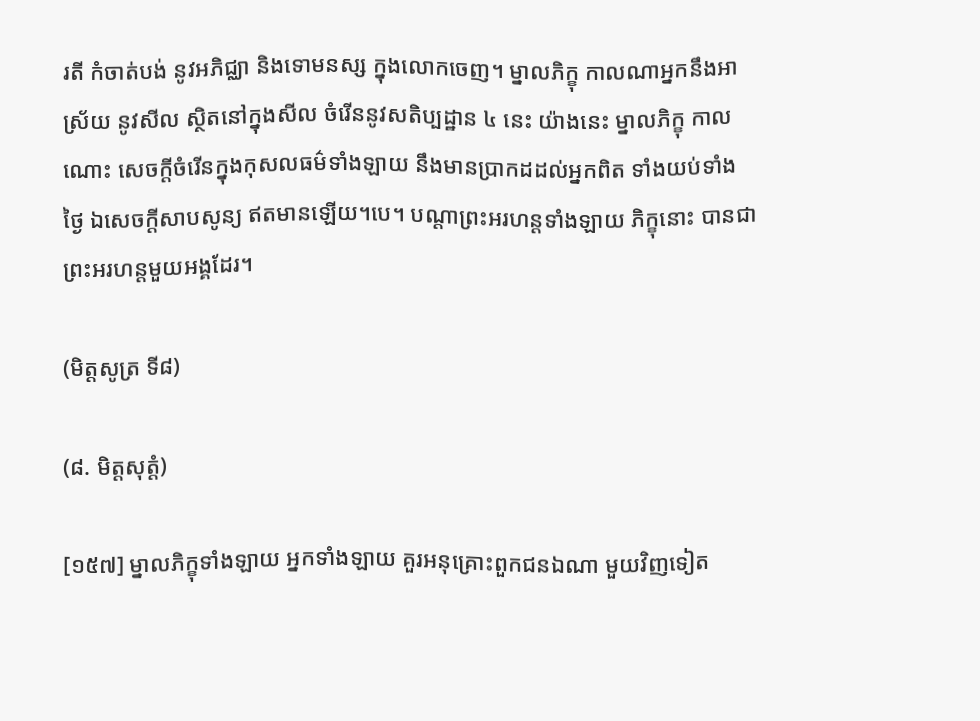រតី កំចាត់បង់ នូវអភិជ្ឈា និងទោមនស្ស ក្នុងលោកចេញ។ ម្នាលភិក្ខុ កាលណាអ្នកនឹងអាស្រ័យ នូវសីល ស្ថិតនៅក្នុងសីល ចំរើននូវសតិប្បដ្ឋាន ៤ នេះ យ៉ាងនេះ ម្នាលភិក្ខុ កាលណោះ សេចក្តីចំរើនក្នុងកុសលធម៌ទាំងឡាយ នឹងមានប្រាកដដល់អ្នកពិត ទាំងយប់ទាំងថ្ងៃ ឯសេចក្តីសាបសូន្យ ឥតមានឡើយ។បេ។ បណ្តាព្រះអរហន្តទាំងឡាយ ភិក្ខុនោះ បានជាព្រះអរហន្តមួយអង្គដែរ។

(មិត្តសូត្រ ទី៨)

(៨. មិត្តសុត្តំ)

[១៥៧] ម្នាលភិក្ខុទាំងឡាយ អ្នកទាំងឡាយ គួរអនុគ្រោះពួកជនឯណា មួយវិញទៀត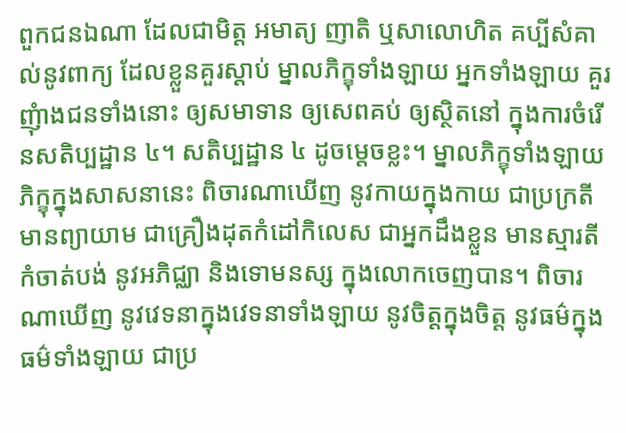ពួកជនឯណា ដែលជាមិត្ត អមាត្យ ញាតិ ឬសាលោហិត គប្បីសំគាល់នូវពាក្យ ដែលខ្លួនគួរស្តាប់ ម្នាលភិក្ខុទាំងឡាយ អ្នកទាំងឡាយ គួរញុំាងជនទាំងនោះ ឲ្យសមាទាន ឲ្យសេពគប់ ឲ្យស្ថិតនៅ ក្នុងការចំរើនសតិប្បដ្ឋាន ៤។ សតិប្បដ្ឋាន ៤ ដូចម្តេចខ្លះ។ ម្នាលភិក្ខុទាំងឡាយ ភិក្ខុក្នុងសាសនានេះ ពិចារណាឃើញ នូវកាយក្នុងកាយ ជាប្រក្រតី មានព្យាយាម ជាគ្រឿងដុតកំដៅកិលេស ជាអ្នកដឹងខ្លួន មានស្មារតី កំចាត់បង់ នូវអភិជ្ឈា និងទោមនស្ស ក្នុងលោកចេញបាន។ ពិចារណាឃើញ នូវវេទនាក្នុងវេទនាទាំងឡាយ នូវចិត្តក្នុងចិត្ត នូវធម៌ក្នុងធម៌ទាំងឡាយ ជាប្រ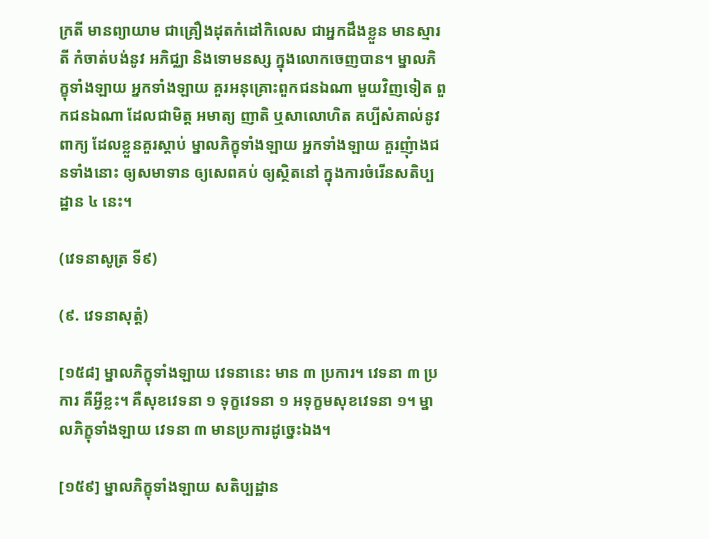ក្រតី មានព្យាយាម ជាគ្រឿងដុតកំដៅកិលេស ជាអ្នកដឹងខ្លួន មានស្មារតី កំចាត់បង់នូវ អភិជ្ឈា និងទោមនស្ស ក្នុងលោកចេញបាន។ ម្នាលភិក្ខុទាំងឡាយ អ្នកទាំងឡាយ គួរអនុគ្រោះពួកជនឯណា មួយវិញទៀត ពួកជនឯណា ដែលជាមិត្ត អមាត្យ ញាតិ ឬសាលោហិត គប្បីសំគាល់នូវពាក្យ ដែលខ្លួនគួរស្តាប់ ម្នាលភិក្ខុទាំងឡាយ អ្នកទាំងឡាយ គួរញុំាងជនទាំងនោះ ឲ្យសមាទាន ឲ្យសេពគប់ ឲ្យស្ថិតនៅ ក្នុងការចំរើនសតិប្បដ្ឋាន ៤ នេះ។

(វេទនាសូត្រ ទី៩)

(៩. វេទនាសុត្តំ)

[១៥៨] ម្នាលភិក្ខុទាំងឡាយ វេទនានេះ មាន ៣ ប្រការ។ វេទនា ៣ ប្រការ គឺអ្វីខ្លះ។ គឺសុខវេទនា ១ ទុក្ខវេទនា ១ អទុក្ខមសុខវេទនា ១។ ម្នាលភិក្ខុទាំងឡាយ វេទនា ៣ មានប្រការដូច្នេះឯង។

[១៥៩] ម្នាលភិក្ខុទាំងឡាយ សតិប្បដ្ឋាន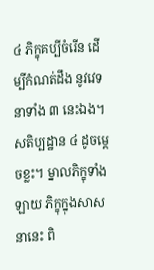៤ ភិក្ខុគប្បីចំរើន ដើម្បីកំណត់ដឹង នូវវេទនាទាំង ៣ នេះឯង។ សតិប្បដ្ឋាន ៤ ដូចម្តេចខ្លះ។ ម្នាលភិក្ខុទាំងឡាយ ភិក្ខុក្នុងសាសនានេះ ពិ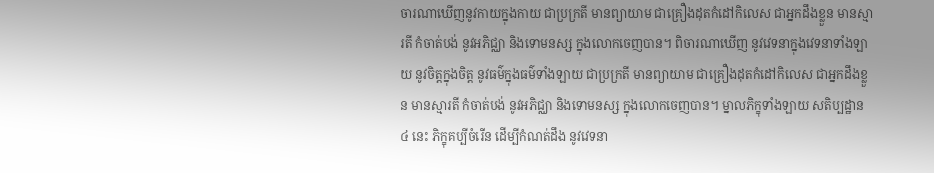ចារណាឃើញនូវកាយក្នុងកាយ ជាប្រក្រតី មានព្យាយាម ជាគ្រឿងដុតកំដៅកិលេស ជាអ្នកដឹងខ្លួន មានស្មារតី កំចាត់បង់ នូវអភិជ្ឈា និងទោមនស្ស ក្នុងលោកចេញបាន។ ពិចារណាឃើញ នូវវេទនាក្នុងវេទនាទាំងឡាយ នូវចិត្តក្នុងចិត្ត នូវធម៌ក្នុងធម៌ទាំងឡាយ ជាប្រក្រតី មានព្យាយាម ជាគ្រឿងដុតកំដៅកិលេស ជាអ្នកដឹងខ្លួន មានស្មារតី កំចាត់បង់ នូវអភិជ្ឈា និងទោមនស្ស ក្នុងលោកចេញបាន។ ម្នាលភិក្ខុទាំងឡាយ សតិប្បដ្ឋាន ៤ នេះ ភិក្ខុគប្បីចំរើន ដើម្បីកំណត់ដឹង នូវវេទនា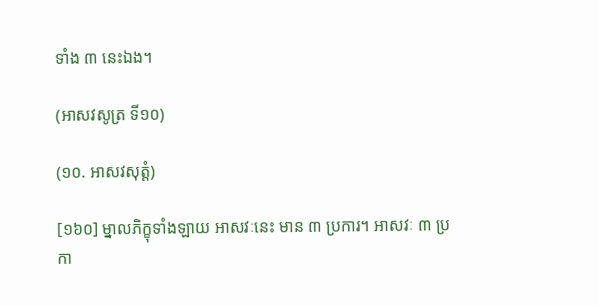ទាំង ៣ នេះឯង។

(អាសវសូត្រ ទី១០)

(១០. អាសវសុត្តំ)

[១៦០] ម្នាលភិក្ខុទាំងឡាយ អាសវៈនេះ មាន ៣ ប្រការ។ អាសវៈ ៣ ប្រកា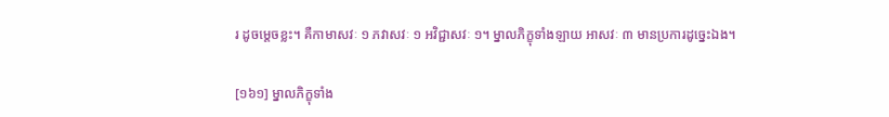រ ដូចម្តេចខ្លះ។ គឺកាមាសវៈ ១ ភវាសវៈ ១ អវិជ្ជាសវៈ ១។ ម្នាលភិក្ខុទាំងឡាយ អាសវៈ ៣ មានប្រការដូច្នេះឯង។

[១៦១] ម្នាលភិក្ខុទាំង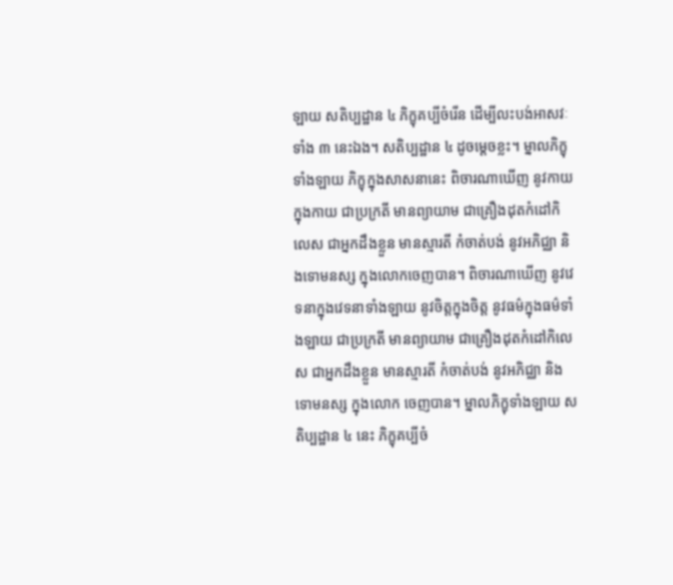ឡាយ សតិប្បដ្ឋាន ៤ ភិក្ខុគប្បីចំរើន ដើម្បីលះបង់អាសវៈទាំង ៣ នេះឯង។ សតិប្បដ្ឋាន ៤ ដូចម្តេចខ្លះ។ ម្នាលភិក្ខុទាំងឡាយ ភិក្ខុក្នុងសាសនានេះ ពិចារណាឃើញ នូវកាយក្នុងកាយ ជាប្រក្រតី មានព្យាយាម ជាគ្រឿងដុតកំដៅកិលេស ជាអ្នកដឹងខ្លួន មានស្មារតី កំចាត់បង់ នូវអភិជ្ឈា និងទោមនស្ស ក្នុងលោកចេញបាន។ ពិចារណាឃើញ នូវវេទនាក្នុងវេទនាទាំងឡាយ នូវចិត្តក្នុងចិត្ត នូវធម៌ក្នុងធម៌ទាំងឡាយ ជាប្រក្រតី មានព្យាយាម ជាគ្រឿងដុតកំដៅកិលេស ជាអ្នកដឹងខ្លួន មានស្មារតី កំចាត់បង់ នូវអភិជ្ឈា និងទោមនស្ស ក្នុងលោក ចេញបាន។ ម្នាលភិក្ខុទាំងឡាយ សតិប្បដ្ឋាន ៤ នេះ ភិក្ខុគប្បីចំ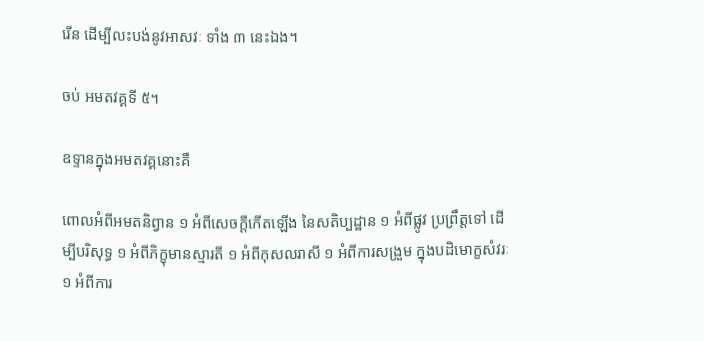រើន ដើម្បីលះបង់នូវអាសវៈ ទាំង ៣ នេះឯង។

ចប់ អមតវគ្គទី ៥។

ឧទ្ទានក្នុងអមតវគ្គនោះគឺ

ពោលអំពីអមតនិព្វាន ១ អំពីសេចក្តីកើតឡើង នៃសតិប្បដ្ឋាន ១ អំពីផ្លូវ ប្រព្រឹត្តទៅ ដើម្បីបរិសុទ្ធ ១ អំពីភិក្ខុមានស្មារតី ១ អំពីកុសលរាសី ១ អំពីការសង្រួម ក្នុងបដិមោក្ខសំវរៈ ១ អំពីការ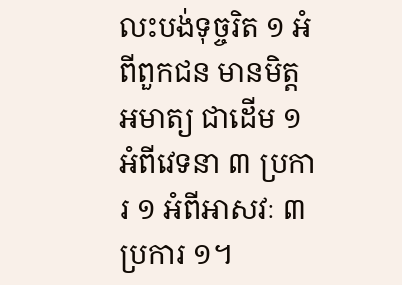លះបង់ទុច្ចរិត ១ អំពីពួកជន មានមិត្តអមាត្យ ជាដើម ១ អំពីវេទនា ៣ ប្រការ ១ អំពីអាសវៈ ៣ ប្រការ ១។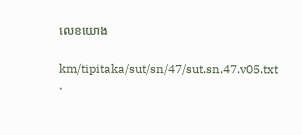លេខយោង

km/tipitaka/sut/sn/47/sut.sn.47.v05.txt ·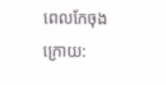ពេលកែចុងក្រោយ: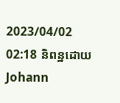2023/04/02 02:18 និពន្ឋដោយ Johann